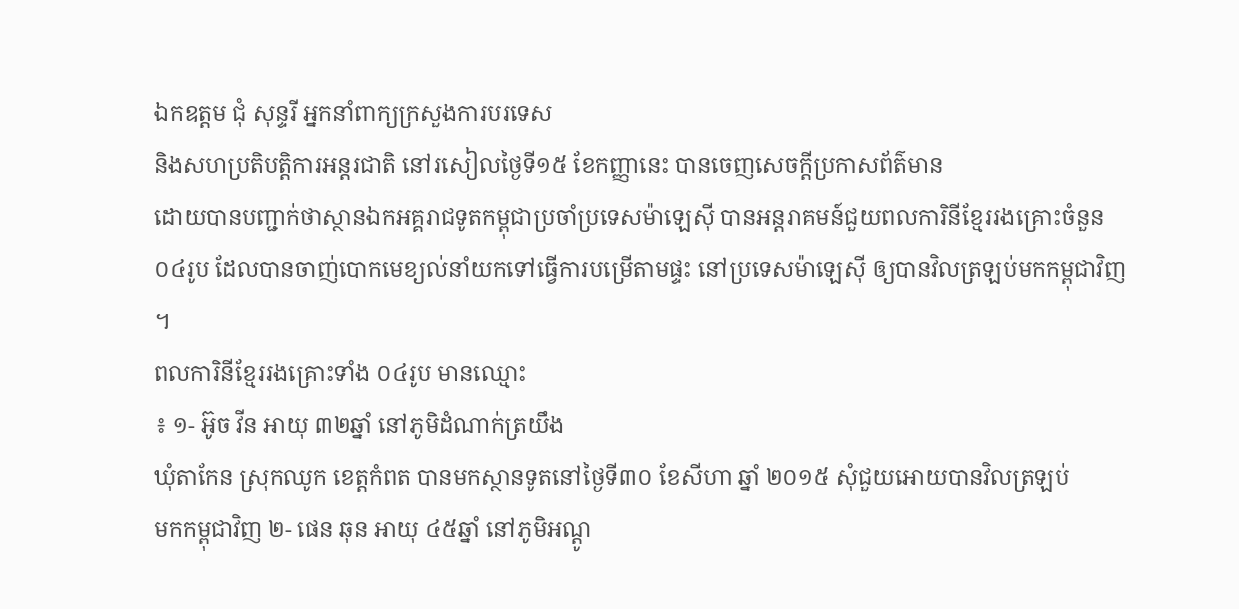ឯកឧត្តម ជុំ សុន្ទរី អ្នកនាំពាក្យក្រសួងការបរទេស
និងសហប្រតិបត្តិការអន្តរជាតិ នៅរសៀលថ្ងៃទី១៥ ខែកញ្ញានេះ បានចេញសេចក្តីប្រកាសព័ត៌មាន
ដោយបានបញ្ជាក់ថាស្ថានឯកអគ្គរាជទូតកម្ពុជាប្រចាំប្រទេសម៉ាឡេស៊ី បានអន្តរាគមន៍ជួយពលការិនីខ្មែររងគ្រោះចំនួន
០៤រូប ដែលបានចាញ់បោកមេខ្យល់នាំយកទៅធ្វើការបម្រើតាមផ្ទះ នៅប្រទេសម៉ាឡេស៊ី ឲ្យបានវិលត្រឡប់មកកម្ពុជាវិញ
។
ពលការិនីខ្មែររងគ្រោះទាំង ០៤រូប មានឈ្មោះ
៖ ១- អ៊ូច វីន អាយុ ៣២ឆ្នាំ នៅភូមិដំណាក់ត្រយឹង
ឃុំតាកែន ស្រុកឈូក ខេត្តកំពត បានមកស្ថានទូតនៅថ្ងៃទី៣០ ខែសីហា ឆ្នាំ ២០១៥ សុំជួយអោយបានវិលត្រឡប់
មកកម្ពុជាវិញ ២- ផេន ឆុន អាយុ ៤៥ឆ្នាំ នៅភូមិអណ្ដូ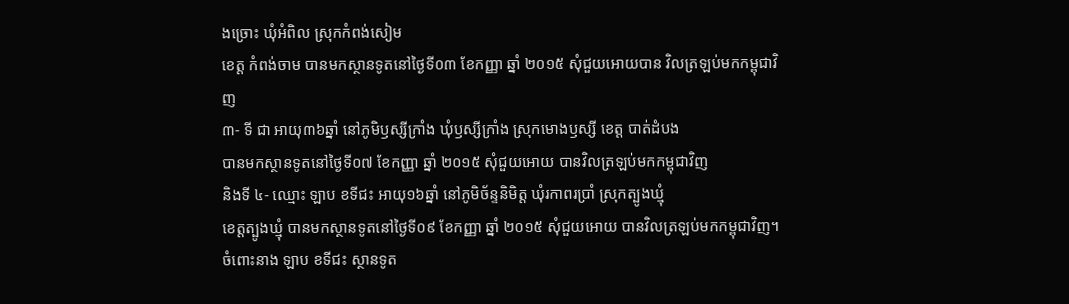ងច្រោះ ឃុំអំពិល ស្រុកកំពង់សៀម
ខេត្ត កំពង់ចាម បានមកស្ថានទូតនៅថ្ងៃទី០៣ ខែកញ្ញា ឆ្នាំ ២០១៥ សុំជួយអោយបាន វិលត្រឡប់មកកម្ពុជាវិញ
៣- ទី ជា អាយុ៣៦ឆ្នាំ នៅភូមិឫស្សីក្រាំង ឃុំឫស្សីក្រាំង ស្រុកមោងឫស្សី ខេត្ត បាត់ដំបង
បានមកស្ថានទូតនៅថ្ងៃទី០៧ ខែកញ្ញា ឆ្នាំ ២០១៥ សុំជួយអោយ បានវិលត្រឡប់មកកម្ពុជាវិញ
និងទី ៤- ឈ្មោះ ឡាប ខទីជះ អាយុ១៦ឆ្នាំ នៅភូមិច័ន្ទនិមិត្ត ឃុំរកាពរប្រាំ ស្រុកត្បូងឃ្មុំ
ខេត្តត្បូងឃ្មុំ បានមកស្ថានទូតនៅថ្ងៃទី០៩ ខែកញ្ញា ឆ្នាំ ២០១៥ សុំជួយអោយ បានវិលត្រឡប់មកកម្ពុជាវិញ។
ចំពោះនាង ឡាប ខទីជះ ស្ថានទូត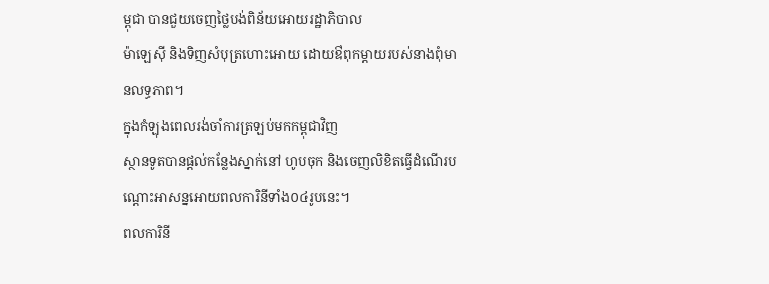ម្ពុជា បានជួយចេញថ្លៃបង់ពិន័យអោយរដ្ឋាភិបាល
ម៉ាឡេស៊ី និងទិញសំបុត្រហោះអោយ ដោយឳពុកម្តាយរបស់នាងពុំមានលទ្ធភាព។
ក្នុងកំឡុងពេលរង់ចាំការត្រឡប់មកកម្ពុជាវិញ
ស្ថានទូតបានផ្ដល់កន្លែងស្នាក់នៅ ហូបចុក និងចេញលិខិតធ្វើដំណើរបណ្ដោះអាសន្នអោយពលការិនីទាំង០៤រូបនេះ។
ពលការិនី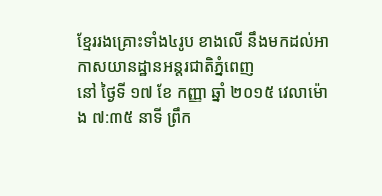ខ្មែររងគ្រោះទាំង៤រូប ខាងលើ នឹងមកដល់អាកាសយានដ្ឋានអន្តរជាតិភ្នំពេញ
នៅ ថ្ងៃទី ១៧ ខែ កញ្ញា ឆ្នាំ ២០១៥ វេលាម៉ោង ៧:៣៥ នាទី ព្រឹក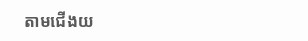តាមជើងយ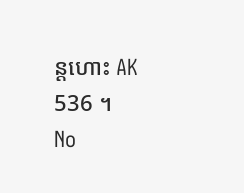ន្តហោះ AK
536 ។
No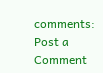comments:
Post a Comment